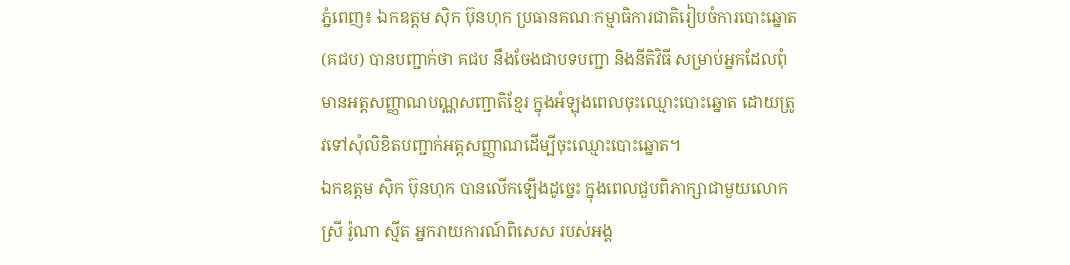ភ្នំពេញ៖ ឯកឧត្តម ស៊ិក ប៊ុនហុក ប្រធានគណៈកម្មាធិការជាតិរៀបចំការបោះឆ្នោត(គជប) បានបញ្ជាក់ថា គជប នឹងចែងជាបទបញ្ជា និងនីតិវិធី សម្រាប់អ្នកដែលពុំមានអត្តសញ្ញាណបណ្ណសញ្ជាតិខ្មែរ ក្នុងអំឡុងពេលចុះឈ្មោះបោះឆ្នោត ដោយត្រូវទៅសុំលិខិតបញ្ជាក់អត្តសញ្ញាណដើម្បីចុះឈ្មោះបោះឆ្នោត។
ឯកឧត្តម ស៊ិក ប៊ុនហុក បានលើកឡើងដូច្នេះ ក្នុងពេលជួបពិភាក្សាជាមួយលោកស្រី រ៉ូណា ស្មីត អ្នករាយការណ៍ពិសេស របស់អង្គ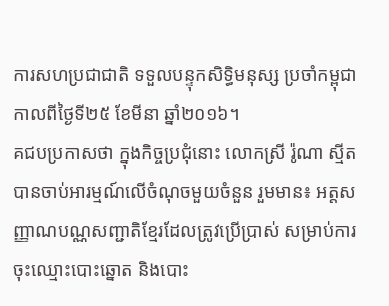ការសហប្រជាជាតិ ទទួលបន្ទុកសិទ្ធិមនុស្ស ប្រចាំកម្ពុជា កាលពីថ្ងៃទី២៥ ខែមីនា ឆ្នាំ២០១៦។
គជបប្រកាសថា ក្នុងកិច្ចប្រជុំនោះ លោកស្រី រ៉ូណា ស្មីត បានចាប់អារម្មណ៍លើចំណុចមួយចំនួន រួមមាន៖ អត្តសញ្ញាណបណ្ណសញ្ជាតិខ្មែរដែលត្រូវប្រើប្រាស់ សម្រាប់ការចុះឈ្មោះបោះឆ្នោត និងបោះ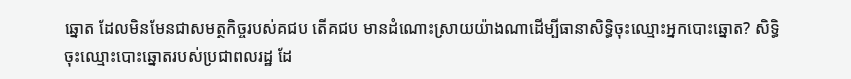ឆ្នោត ដែលមិនមែនជាសមត្ថកិច្ចរបស់គជប តើគជប មានដំណោះស្រាយយ៉ាងណាដើម្បីធានាសិទ្ធិចុះឈ្មោះអ្នកបោះឆ្នោត? សិទ្ធិចុះឈ្មោះបោះឆ្នោតរបស់ប្រជាពលរដ្ឋ ដែ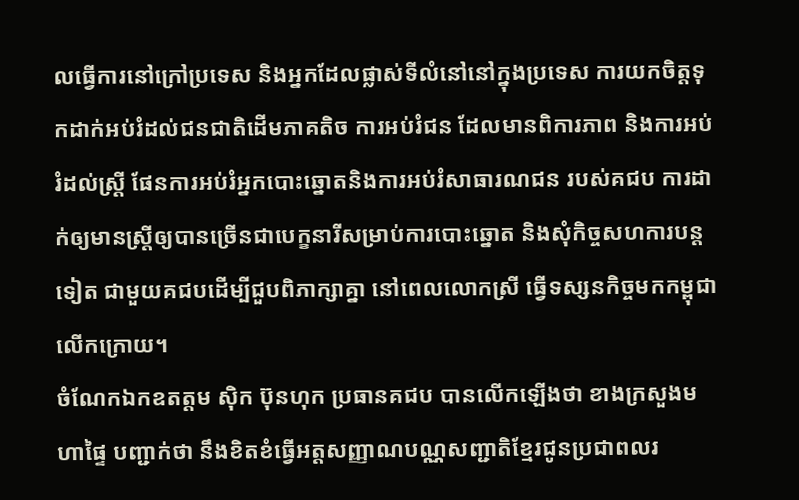លធ្វើការនៅក្រៅប្រទេស និងអ្នកដែលផ្លាស់ទីលំនៅនៅក្នុងប្រទេស ការយកចិត្តទុកដាក់អប់រំដល់ជនជាតិដើមភាគតិច ការអប់រំជន ដែលមានពិការភាព និងការអប់រំដល់ស្ត្រី ផែនការអប់រំអ្នកបោះឆ្នោតនិងការអប់រំសាធារណជន របស់គជប ការដាក់ឲ្យមានស្ត្រីឲ្យបានច្រើនជាបេក្ខនារីសម្រាប់ការបោះឆ្នោត និងសុំកិច្ចសហការបន្តទៀត ជាមួយគជបដើម្បីជួបពិភាក្សាគ្នា នៅពេលលោកស្រី ធ្វើទស្សនកិច្ចមកកម្ពុជាលើកក្រោយ។
ចំណែកឯកឧតត្តម ស៊ិក ប៊ុនហុក ប្រធានគជប បានលើកឡើងថា ខាងក្រសួងមហាផ្ទៃ បញ្ជាក់ថា នឹងខិតខំធ្វើអត្តសញ្ញាណបណ្ណសញ្ជាតិខ្មែរជូនប្រជាពលរ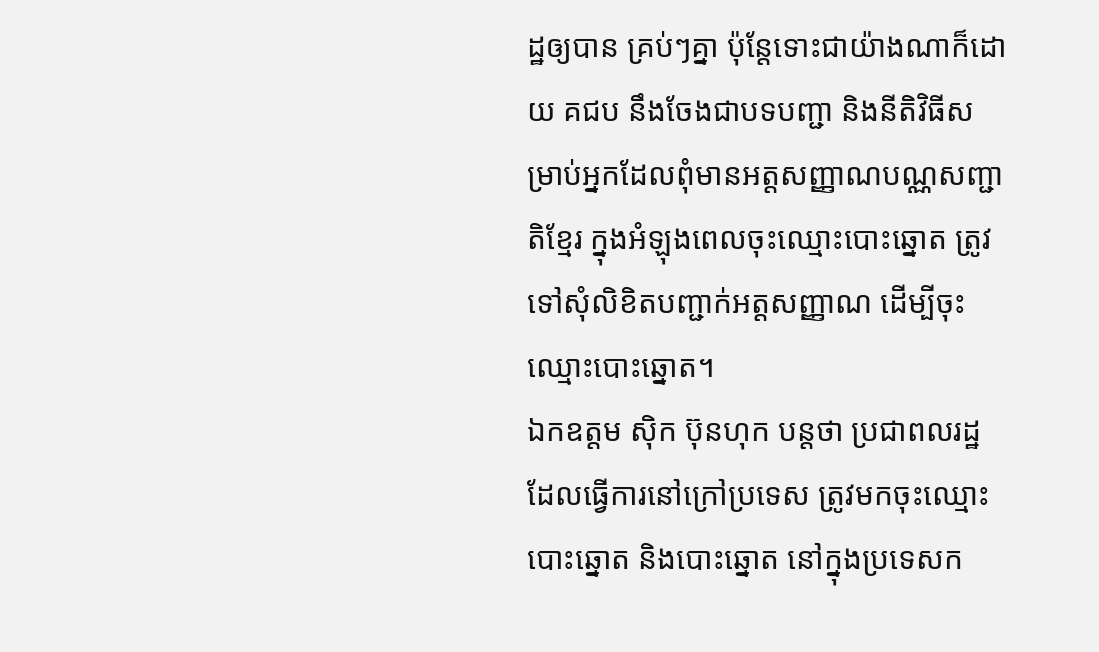ដ្ឋឲ្យបាន គ្រប់ៗគ្នា ប៉ុន្តែទោះជាយ៉ាងណាក៏ដោយ គជប នឹងចែងជាបទបញ្ជា និងនីតិវិធីសម្រាប់អ្នកដែលពុំមានអត្តសញ្ញាណបណ្ណសញ្ជាតិខ្មែរ ក្នុងអំឡុងពេលចុះឈ្មោះបោះឆ្នោត ត្រូវទៅសុំលិខិតបញ្ជាក់អត្តសញ្ញាណ ដើម្បីចុះឈ្មោះបោះឆ្នោត។
ឯកឧត្តម ស៊ិក ប៊ុនហុក បន្តថា ប្រជាពលរដ្ឋ ដែលធ្វើការនៅក្រៅប្រទេស ត្រូវមកចុះឈ្មោះបោះឆ្នោត និងបោះឆ្នោត នៅក្នុងប្រទេសក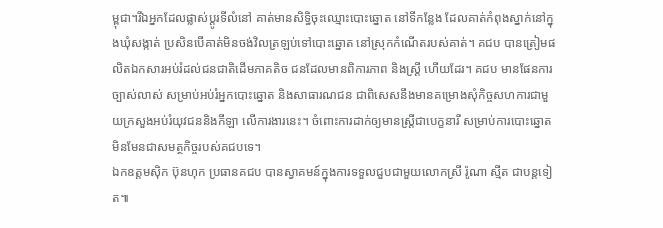ម្ពុជា។រីឯអ្នកដែលផ្លាស់ប្តូរទីលំនៅ គាត់មានសិទ្ធិចុះឈ្មោះបោះឆ្នោត នៅទីកន្លែង ដែលគាត់កំពុងស្នាក់នៅក្នុងឃុំសង្កាត់ ប្រសិនបើគាត់មិនចង់វិលត្រឡប់ទៅបោះឆ្នោត នៅស្រុកកំណើតរបស់គាត់។ គជប បានត្រៀមផលិតឯកសារអប់រំដល់ជនជាតិដើមភាគតិច ជនដែលមានពិការភាព និងស្ត្រី ហើយដែរ។ គជប មានផែនការច្បាស់លាស់ សម្រាប់អប់រំអ្នកបោះឆ្នោត និងសាធារណជន ជាពិសេសនឹងមានគម្រោងសុំកិច្ចសហការជាមួយក្រសួងអប់រំយុវជននិងកីឡា លើការងារនេះ។ ចំពោះការដាក់ឲ្យមានស្ត្រីជាបេក្ខនារី សម្រាប់ការបោះឆ្នោត មិនមែនជាសមត្ថកិច្ចរបស់គជបទេ។
ឯកឧត្តមស៊ិក ប៊ុនហុក ប្រធានគជប បានស្វាគមន៍ក្នុងការទទួលជួបជាមួយលោកស្រី រ៉ូណា ស្មីត ជាបន្តទៀត៕